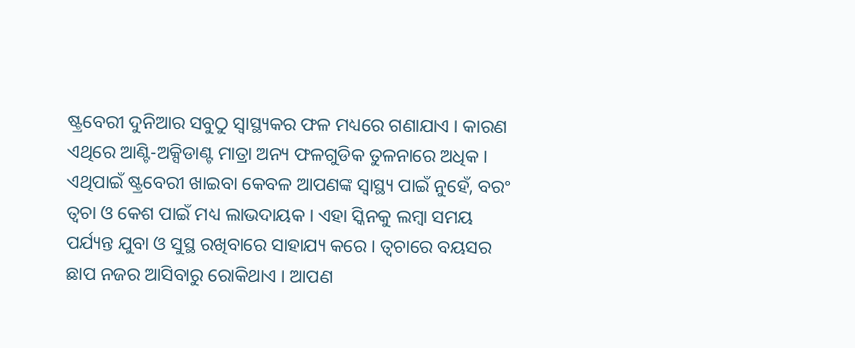ଷ୍ଟ୍ରବେରୀ ଦୁନିଆର ସବୁଠୁ ସ୍ବାସ୍ଥ୍ୟକର ଫଳ ମଧ୍ୟରେ ଗଣାଯାଏ । କାରଣ ଏଥିରେ ଆଣ୍ଟି-ଅକ୍ସିଡାଣ୍ଟ ମାତ୍ରା ଅନ୍ୟ ଫଳଗୁଡିକ ତୁଳନାରେ ଅଧିକ । ଏଥିପାଇଁ ଷ୍ଟ୍ରବେରୀ ଖାଇବା କେବଳ ଆପଣଙ୍କ ସ୍ବାସ୍ଥ୍ୟ ପାଇଁ ନୁହେଁ, ବରଂ ତ୍ବଚା ଓ କେଶ ପାଇଁ ମଧ୍ୟ ଲାଭଦାୟକ । ଏହା ସ୍କିନକୁ ଲମ୍ବା ସମୟ ପର୍ଯ୍ୟନ୍ତ ଯୁବା ଓ ସୁସ୍ଥ ରଖିବାରେ ସାହାଯ୍ୟ କରେ । ତ୍ବଚାରେ ବୟସର ଛାପ ନଜର ଆସିବାରୁ ରୋକିଥାଏ । ଆପଣ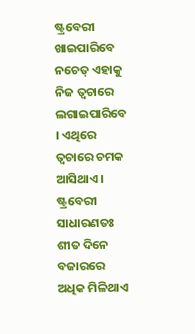ଷ୍ଟ୍ରବେରୀ ଖାଇପାରିବେ ନଚେତ୍ ଏହାକୁ ନିଜ ତ୍ବଚାରେ ଲଗାଇପାରିବେ । ଏଥିରେ ତ୍ବଚାରେ ଚମକ ଆସିଥାଏ ।
ଷ୍ଟ୍ରବେରୀ ସାଧାରଣତଃ ଶୀତ ଦିନେ ବଜାରରେ ଅଧିକ ମିଳିଥାଏ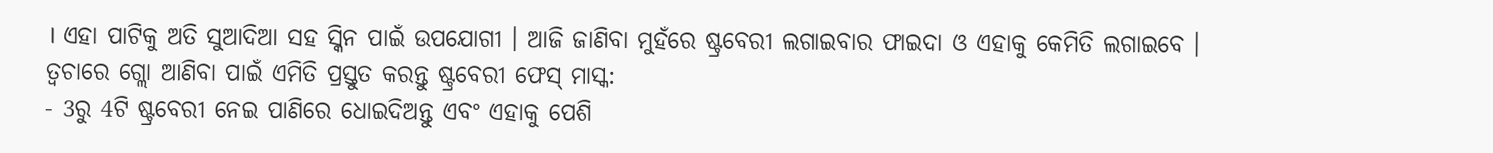। ଏହା ପାଟିକୁ ଅତି ସୁଆଦିଆ ସହ ସ୍କିନ ପାଇଁ ଉପଯୋଗୀ । ଆଜି ଜାଣିବା ମୁହଁରେ ଷ୍ଟ୍ରବେରୀ ଲଗାଇବାର ଫାଇଦା ଓ ଏହାକୁ କେମିତି ଲଗାଇବେ ।
ତ୍ବଚାରେ ଗ୍ଲୋ ଆଣିବା ପାଇଁ ଏମିତି ପ୍ରସ୍ତୁତ କରନ୍ତୁ ଷ୍ଟ୍ରବେରୀ ଫେସ୍ ମାସ୍କ:
- 3ରୁ 4ଟି ଷ୍ଟ୍ରବେରୀ ନେଇ ପାଣିରେ ଧୋଇଦିଅନ୍ତୁ ଏବଂ ଏହାକୁ ପେଶି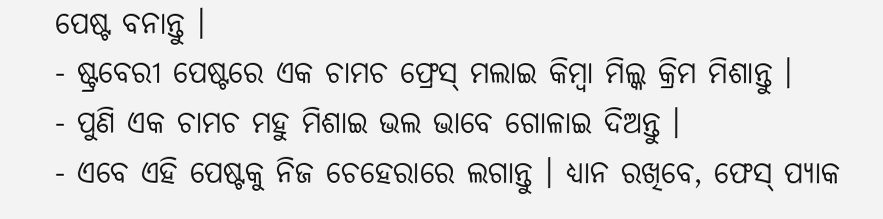ପେଷ୍ଟ ବନାନ୍ତୁ ।
- ଷ୍ଟ୍ରବେରୀ ପେଷ୍ଟରେ ଏକ ଚାମଚ ଫ୍ରେସ୍ ମଲାଇ କିମ୍ବା ମିଲ୍କ କ୍ରିମ ମିଶାନ୍ତୁ ।
- ପୁଣି ଏକ ଚାମଚ ମହୁ ମିଶାଇ ଭଲ ଭାବେ ଗୋଳାଇ ଦିଅନ୍ତୁ ।
- ଏବେ ଏହି ପେଷ୍ଟକୁ ନିଜ ଚେହେରାରେ ଲଗାନ୍ତୁ । ଧ୍ୟାନ ରଖିବେ, ଫେସ୍ ପ୍ୟାକ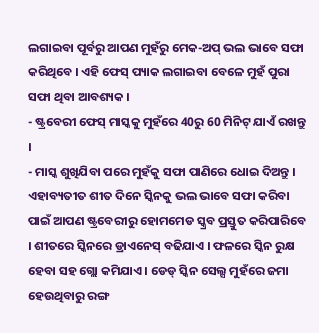ଲଗାଇବା ପୂର୍ବରୁ ଆପଣ ମୁହଁରୁ ମେକ-ଅପ୍ ଭଲ ଭାବେ ସଫା କରିଥିବେ । ଏହି ଫେସ୍ ପ୍ୟାକ ଲଗାଇବା ବେଳେ ମୁହଁ ପୁରା ସଫା ଥିବା ଆବଶ୍ୟକ ।
- ଷ୍ଟ୍ରବେରୀ ଫେସ୍ ମାସ୍କକୁ ମୁହଁରେ 40ରୁ 60 ମିନିଟ୍ ଯାଏଁ ରଖନ୍ତୁ ।
- ମାସ୍କ ଶୁଖିଯିବା ପରେ ମୁହଁକୁ ସଫା ପାଣିରେ ଧୋଇ ଦିଅନ୍ତୁ ।
ଏହାବ୍ୟତୀତ ଶୀତ ଦିନେ ସ୍କିନକୁ ଭଲ ଭାବେ ସଫା କରିବା ପାଇଁ ଆପଣ ଷ୍ଟ୍ରବେରୀରୁ ହୋମମେଡ ସ୍କ୍ରବ ପ୍ରସ୍ତୁତ କରିପାରିବେ । ଶୀତରେ ସ୍କିନରେ ଡ୍ରାଏନେସ୍ ବଢିଯାଏ । ଫଳରେ ସ୍କିନ ରୁକ୍ଷ ହେବା ସହ ଗ୍ଲୋ କମିଯାଏ । ଡେଡ୍ ସ୍କିନ ସେଲ୍ସ ମୁହଁରେ ଜମା ହେଉଥିବାରୁ ରଙ୍ଗ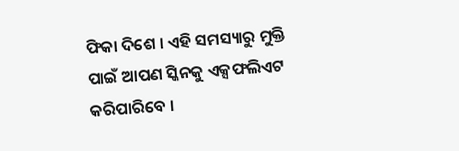ଫିକା ଦିଶେ । ଏହି ସମସ୍ୟାରୁ ମୁକ୍ତି ପାଇଁ ଆପଣ ସ୍କିନକୁ ଏକ୍ସଫଲିଏଟ କରିପାରିବେ ।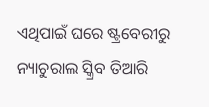ଏଥିପାଇଁ ଘରେ ଷ୍ଟ୍ରବେରୀରୁ ନ୍ୟାଚୁରାଲ ସ୍କ୍ରିବ ତିଆରି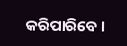କରିପାରିବେ ।